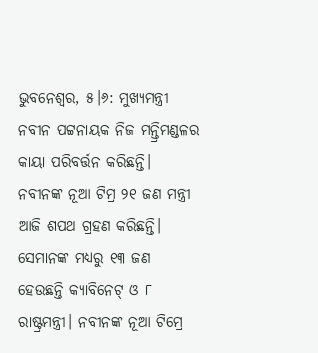ଭୁବନେଶ୍ଵର, ୫।୬: ମୁଖ୍ୟମନ୍ତ୍ରୀ ନବୀନ ପଟ୍ଟନାୟକ ନିଜ ମନ୍ତ୍ରିମଣ୍ଡଳର କାୟା ପରିବର୍ତ୍ତନ କରିଛନ୍ତି। ନବୀନଙ୍କ ନୂଆ ଟିମ୍ର ୨୧ ଜଣ ମନ୍ତ୍ରୀ ଆଜି ଶପଥ ଗ୍ରହଣ କରିଛନ୍ତି। ସେମାନଙ୍କ ମଧ୍ୟରୁ ୧୩ ଜଣ ହେଉଛନ୍ତି କ୍ୟାବିନେଟ୍ ଓ ୮ ରାଷ୍ଟ୍ରମନ୍ତ୍ରୀ। ନବୀନଙ୍କ ନୂଆ ଟିମ୍ରେ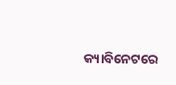କ୍ୟାବିନେଟରେ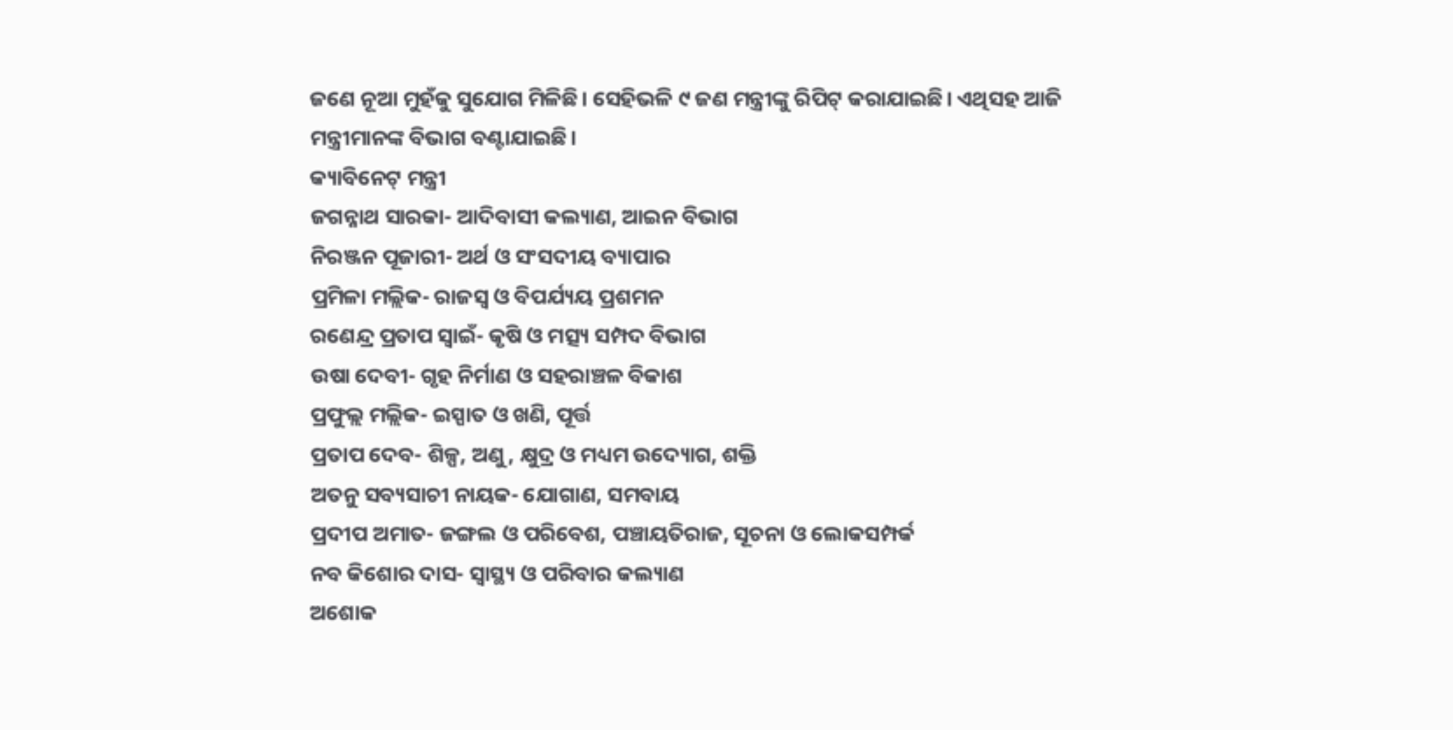ଜଣେ ନୂଆ ମୁହଁକୁ ସୁଯୋଗ ମିଳିଛି। ସେହିଭଳି ୯ ଜଣ ମନ୍ତ୍ରୀଙ୍କୁ ରିପିଟ୍ କରାଯାଇଛି। ଏଥିସହ ଆଜି ମନ୍ତ୍ରୀମାନଙ୍କ ବିଭାଗ ବଣ୍ଟାଯାଇଛି।
କ୍ୟାବିନେଟ୍ ମନ୍ତ୍ରୀ
ଜଗନ୍ନାଥ ସାରକା- ଆଦିବାସୀ କଲ୍ୟାଣ, ଆଇନ ବିଭାଗ
ନିରଞ୍ଜନ ପୂଜାରୀ- ଅର୍ଥ ଓ ସଂସଦୀୟ ବ୍ୟାପାର
ପ୍ରମିଳା ମଲ୍ଲିକ- ରାଜସ୍ଵ ଓ ବିପର୍ଯ୍ୟୟ ପ୍ରଶମନ
ରଣେନ୍ଦ୍ର ପ୍ରତାପ ସ୍ଵାଇଁ- କୃଷି ଓ ମତ୍ସ୍ୟ ସମ୍ପଦ ବିଭାଗ
ଉଷା ଦେବୀ- ଗୃହ ନିର୍ମାଣ ଓ ସହରାଞ୍ଚଳ ବିକାଶ
ପ୍ରଫୁଲ୍ଲ ମଲ୍ଲିକ- ଇସ୍ପାତ ଓ ଖଣି, ପୂର୍ତ୍ତ
ପ୍ରତାପ ଦେବ- ଶିଳ୍ପ, ଅଣୁ, କ୍ଷୁଦ୍ର ଓ ମଧ୍ୟମ ଉଦ୍ୟୋଗ, ଶକ୍ତି
ଅତନୁ ସବ୍ୟସାଚୀ ନାୟକ- ଯୋଗାଣ, ସମବାୟ
ପ୍ରଦୀପ ଅମାତ- ଜଙ୍ଗଲ ଓ ପରିବେଶ, ପଞ୍ଚାୟତିରାଜ, ସୂଚନା ଓ ଲୋକସମ୍ପର୍କ
ନବ କିଶୋର ଦାସ- ସ୍ଵାସ୍ଥ୍ୟ ଓ ପରିବାର କଲ୍ୟାଣ
ଅଶୋକ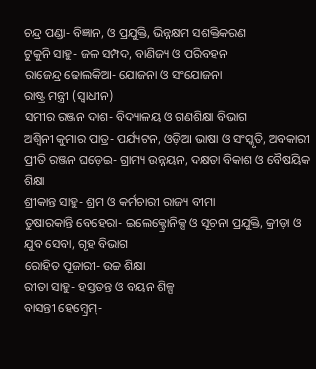ଚନ୍ଦ୍ର ପଣ୍ଡା- ବିଜ୍ଞାନ, ଓ ପ୍ରଯୁକ୍ତି, ଭିନ୍ନକ୍ଷମ ସଶକ୍ତିକରଣ
ଟୁକୁନି ସାହୁ- ଜଳ ସମ୍ପଦ, ବାଣିଜ୍ୟ ଓ ପରିବହନ
ରାଜେନ୍ଦ୍ର ଢୋଲକିଆ- ଯୋଜନା ଓ ସଂଯୋଜନା
ରାଷ୍ଟ୍ର ମନ୍ତ୍ରୀ (ସ୍ବାଧୀନ)
ସମୀର ରଞ୍ଜନ ଦାଶ- ବିଦ୍ୟାଳୟ ଓ ଗଣଶିକ୍ଷା ବିଭାଗ
ଅଶ୍ଵିନୀ କୁମାର ପାତ୍ର- ପର୍ଯ୍ୟଟନ, ଓଡ଼ିଆ ଭାଷା ଓ ସଂସ୍କୃତି, ଅବକାରୀ
ପ୍ରୀତି ରଞ୍ଜନ ଘଡ଼େଇ- ଗ୍ରାମ୍ୟ ଉନ୍ନୟନ, ଦକ୍ଷତା ବିକାଶ ଓ ବୈଷୟିକ ଶିକ୍ଷା
ଶ୍ରୀକାନ୍ତ ସାହୁ- ଶ୍ରମ ଓ କର୍ମଚାରୀ ରାଜ୍ୟ ବୀମା
ତୁଷାରକାନ୍ତି ବେହେରା- ଇଲେକ୍ଟ୍ରୋନିକ୍ସ ଓ ସୂଚନା ପ୍ରଯୁକ୍ତି, କ୍ରୀଡ଼ା ଓ ଯୁବ ସେବା, ଗୃହ ବିଭାଗ
ରୋହିତ ପୂଜାରୀ- ଉଚ୍ଚ ଶିକ୍ଷା
ରୀତା ସାହୁ- ହସ୍ତତନ୍ତ ଓ ବୟନ ଶିଳ୍ପ
ବାସନ୍ତୀ ହେମ୍ଵ୍ରେମ୍-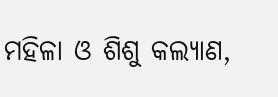ମହିଳା ଓ ଶିଶୁ କଲ୍ୟାଣ,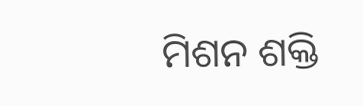ମିଶନ ଶକ୍ତି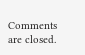Comments are closed.